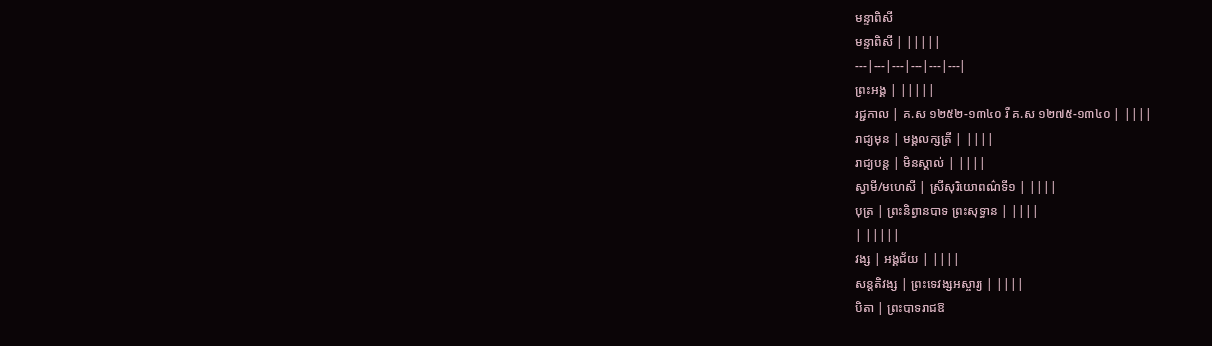មន្ទាពិសី
មន្ទាពិសី | |||||
---|---|---|---|---|---|
ព្រះអង្គ | |||||
រជ្ជកាល | គ.ស ១២៥២-១៣៤០ រឺ គ.ស ១២៧៥-១៣៤០ | ||||
រាជ្យមុន | មង្គលក្សត្រី | ||||
រាជ្យបន្ត | មិនស្គាល់ | ||||
ស្វាមី/មហេសី | ស្រីសុរិយោពណ៌ទី១ | ||||
បុត្រ | ព្រះនិព្វានបាទ ព្រះសុទ្ធាន | ||||
| |||||
វង្ស | អង្គជ័យ | ||||
សន្តតិវង្ស | ព្រះទេវង្សអស្ចារ្យ | ||||
បិតា | ព្រះបាទរាជឱ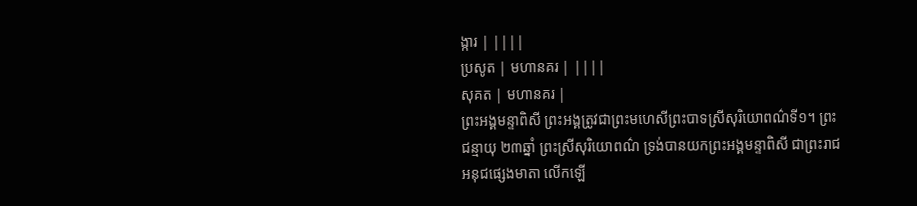ង្ការ | ||||
ប្រសូត | មហានគរ | ||||
សុគត | មហានគរ |
ព្រះអង្គមន្ទាពិសី ព្រះអង្គត្រូវជាព្រះមហេសីព្រះបាទស្រីសុរិយោពណ៌ទី១។ ព្រះជន្មាយុ ២៣ឆ្នាំ ព្រះស្រីសុរិយោពណ៌ ទ្រង់បានយកព្រះអង្គមន្ទាពិសី ជាព្រះរាជអនុជផ្សេងមាតា លើកឡើ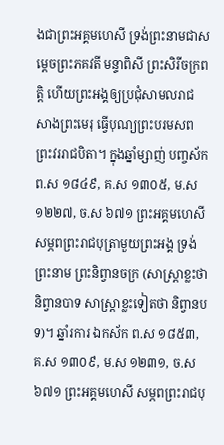ងជាព្រះអគ្គមហេសី ទ្រង់ព្រះនាមជាសម្ដេចព្រះភគវតី មន្ទាពិសី ព្រះសិរីចក្រពត្តិ ហើយព្រះអង្គឲ្យប្រជុំសាមលរាជ សាងព្រះមេរុ ធ្វើបុណ្យព្រះបរមសព ព្រះវររាជបិតា។ ក្នុងឆ្នាំម្សាញ់ បញ្ចស័ក ព.ស ១៨៤៩, គ.ស ១៣០៥, ម.ស ១២២៧, ច.ស ៦៧១ ព្រះអគ្គមហេសី សម្ភពព្រះរាជបុត្រាមួយព្រះអង្គ ទ្រង់ព្រះនាម ព្រះនិព្វានចក្រ (សាស្ត្រាខ្លះថា និព្វានបាទ សាស្ត្រាខ្លះទៀតថា និព្វានបទ)។ ឆ្នាំរការ ឯកស័ក ព.ស ១៨៥៣, គ.ស ១៣០៩, ម.ស ១២៣១, ច.ស ៦៧១ ព្រះអគ្គមហេសី សម្ភពព្រះរាជបុ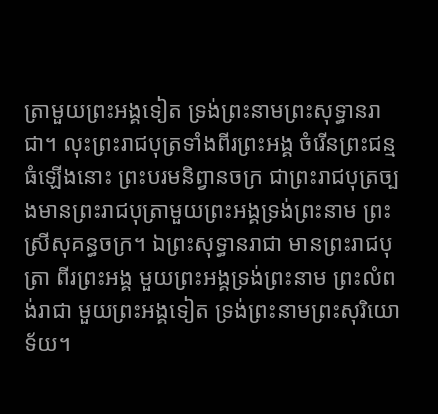ត្រាមួយព្រះអង្គទៀត ទ្រង់ព្រះនាមព្រះសុទ្ធានរាជា។ លុះព្រះរាជបុត្រទាំងពីរព្រះអង្គ ចំរើនព្រះជន្មធំឡើងនោះ ព្រះបរមនិព្វានចក្រ ជាព្រះរាជបុត្រច្បងមានព្រះរាជបុត្រាមួយព្រះអង្គទ្រង់ព្រះនាម ព្រះស្រីសុគន្ធចក្រ។ ឯព្រះសុទ្ធានរាជា មានព្រះរាជបុត្រា ពីរព្រះអង្គ មួយព្រះអង្គទ្រង់ព្រះនាម ព្រះលំពង់រាជា មួយព្រះអង្គទៀត ទ្រង់ព្រះនាមព្រះសុរិយោទ័យ។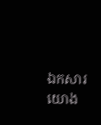ឯកសារយោង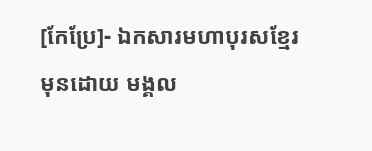[កែប្រែ]- ឯកសារមហាបុរសខ្មែរ
មុនដោយ មង្គល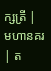ក្សត្រី |
មហានគរ | ត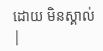ដោយ មិនស្គាល់ |